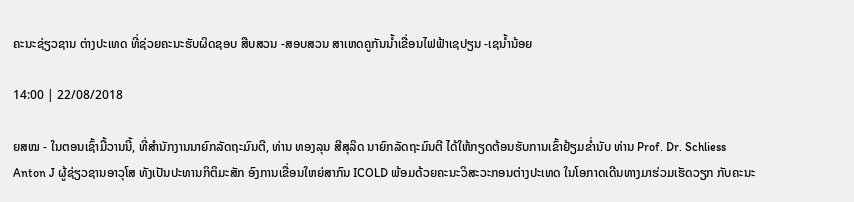ຄະນະຊ່ຽວຊານ ຕ່າງປະເທດ ທີ່ຊ່ວຍຄະນະຮັບຜິດຊອບ ສືບສວນ -ສອບສວນ ສາເຫດຄູກັນນ້ຳເຂື່ອນໄຟຟ້າເຊປຽນ -ເຊນ້ຳນ້ອຍ

14:00 | 22/08/2018

ຍສໝ - ໃນຕອນເຊົ້າມື້ວານນີ້, ທີ່ສໍານັກງານນາຍົກລັດຖະມົນຕີ, ທ່ານ ທອງລຸນ ສີສຸລິດ ນາຍົກລັດຖະມົນຕີ ໄດ້ໃຫ້ກຽດຕ້ອນຮັບການເຂົ້າຢ້ຽມຂໍ່ານັບ ທ່ານ Prof. Dr. Schliess Anton J ຜູ້ຊ່ຽວຊານອາວຸໂສ ທັງເປັນປະທານກິຕິມະສັກ ອົງການເຂື່ອນໃຫຍ່ສາກົນ ICOLD ພ້ອມດ້ວຍຄະນະວິສະວະກອນຕ່າງປະເທດ ໃນໂອກາດເດີນທາງມາຮ່ວມເຮັດວຽກ ກັບຄະນະ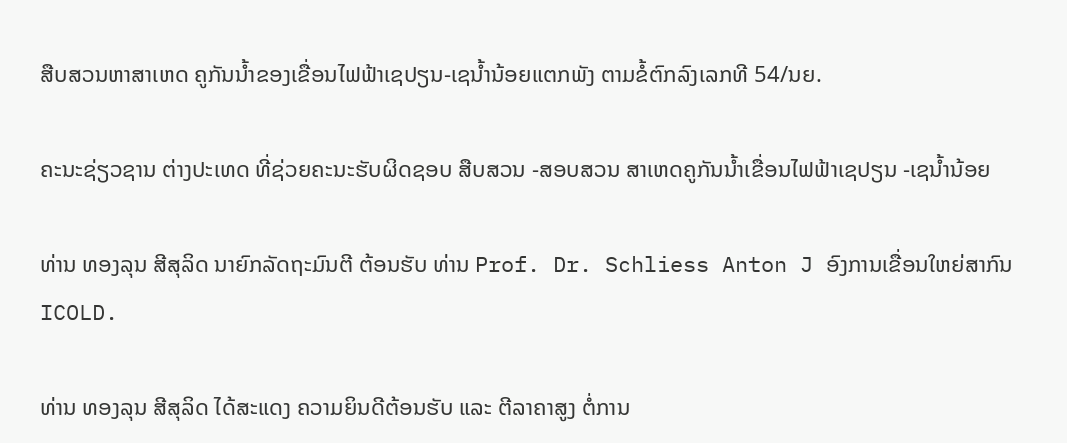ສືບສວນຫາສາເຫດ ຄູກັນນ້ຳຂອງເຂື່ອນໄຟຟ້າເຊປຽນ-ເຊນ້ຳນ້ອຍແຕກພັງ ຕາມຂໍ້ຕົກລົງເລກທີ 54/ນຍ.

ຄະນະຊ່ຽວຊານ ຕ່າງປະເທດ ທີ່ຊ່ວຍຄະນະຮັບຜິດຊອບ ສືບສວນ -ສອບສວນ ສາເຫດຄູກັນນ້ຳເຂື່ອນໄຟຟ້າເຊປຽນ -ເຊນ້ຳນ້ອຍ

ທ່ານ ທອງລຸນ ສີສຸລິດ ນາຍົກລັດຖະມົນຕີ ຕ້ອນຮັບ ທ່ານ Prof. Dr. Schliess Anton J ອົງການເຂື່ອນໃຫຍ່ສາກົນ ICOLD.

ທ່ານ ທອງລຸນ ສີສຸລິດ ໄດ້ສະແດງ ຄວາມຍິນດີຕ້ອນຮັບ ແລະ ຕີລາຄາສູງ ຕໍ່ການ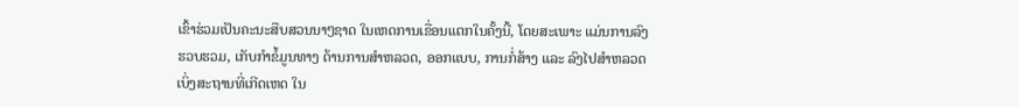ເຂົ້າຮ່ວມເປັນຄະນະສືບສວນນາໆຊາດ ໃນເຫດການເຂື່ອນແຕກໃນຄັ້ງນີ້, ໂດຍສະເພາະ ແມ່ນການລົງຮວບຮວມ, ເກັບກໍາຂໍ້ມູນທາງ ດ້ານການສຳຫລວດ, ອອກແບບ, ການກໍ່ສ້າງ ແລະ ລົງໄປສຳຫລວດເບິ່ງສະຖານທີ່ເກີດເຫດ ໃນ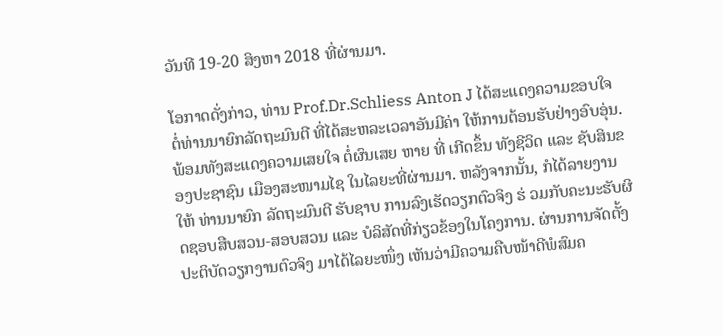ວັນທີ 19-20 ສິງຫາ 2018 ທີ່ຜ່ານມາ.

ໂອກາດດັ່ງກ່າວ, ທ່ານ Prof.Dr.Schliess Anton J ໄດ້ສະແດງຄວາມຂອບໃຈ ຕໍ່ທ່ານນາຍົກລັດຖະມົນຕີ ທີ່ໄດ້ສະຫລະເວລາອັນມີຄ່າ ໃຫ້ການຕ້ອນຮັບຢ່າງອົບອຸ່ນ. ພ້ອມທັງສະແດງຄວາມເສຍໃຈ ຕໍ່ຜົນເສຍ ຫາຍ ທີ່ ເກີດຂຶ້ນ ທັງຊີວິດ ແລະ ຊັບສິນຂອງປະຊາຊົນ ເມືອງສະໜາມໄຊ ໃນໄລຍະທີ່ຜ່ານມາ. ຫລັງຈາກນັ້ນ, ກໍໄດ້ລາຍງານໃຫ້ ທ່ານນາຍົກ ລັດຖະມົນຕີ ຮັບຊາບ ການລົງເຮັດວຽກຕົວຈິງ ຮ່ ວມກັບຄະນະຮັບຜິດຊອບສືບສວນ-ສອບສວນ ແລະ ບໍລິສັດທີ່ກ່ຽວຂ້ອງໃນໂຄງການ. ຜ່ານການຈັດຕັ້ງປະຕິບັດວຽກງານຕົວຈິງ ມາໄດ້ໄລຍະໜຶ່ງ ເຫັນວ່າມີຄວາມຄືບໜ້າດີພໍສົມຄ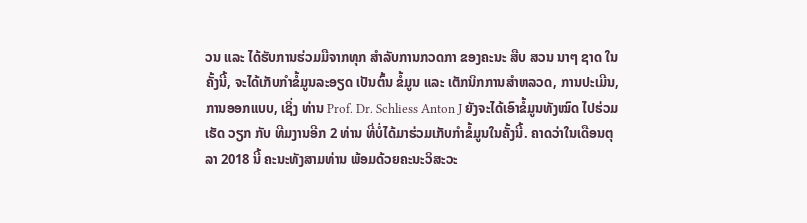ວນ ແລະ ໄດ້ຮັບການຮ່ວມມືຈາກທຸກ ສໍາລັບການກວດກາ ຂອງຄະນະ ສືບ ສວນ ນາໆ ຊາດ ໃນຄັ້ງນີ້, ຈະໄດ້ເກັບກໍາຂໍ້ມູນລະອຽດ ເປັນຕົ້ນ ຂໍ້ມູນ ແລະ ເຕັກນິກການສໍາຫລວດ, ການປະເມີນ, ການອອກແບບ, ເຊິ່ງ ທ່ານ Prof. Dr. Schliess Anton J ຍັງຈະໄດ້ເອົາຂໍ້ມູນທັງໝົດ ໄປຮ່ວມ ເຮັດ ວຽກ ກັບ ທີມງານອີກ 2 ທ່ານ ທີ່ບໍ່ໄດ້ມາຮ່ວມເກັບກຳຂໍ້ມູນໃນຄັ້ງນີ້. ຄາດວ່າໃນເດືອນຕຸລາ 2018 ນີ້ ຄະນະທັງສາມທ່ານ ພ້ອມດ້ວຍຄະນະວິສະວະ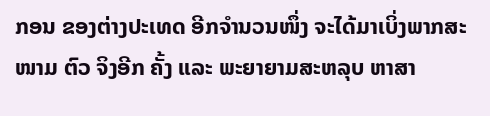ກອນ ຂອງຕ່າງປະເທດ ອີກຈຳນວນໜຶ່ງ ຈະໄດ້ມາເບິ່ງພາກສະ ໜາມ ຕົວ ຈິງອີກ ຄັ້ງ ແລະ ພະຍາຍາມສະຫລຸບ ຫາສາ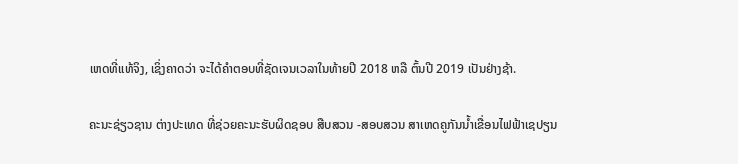ເຫດທີ່ແທ້ຈິງ, ເຊິ່ງຄາດວ່າ ຈະໄດ້ຄຳຕອບທີ່ຊັດເຈນເວລາໃນທ້າຍປີ 2018 ຫລື ຕົ້ນປີ 2019 ເປັນຢ່າງຊ້າ.

ຄະນະຊ່ຽວຊານ ຕ່າງປະເທດ ທີ່ຊ່ວຍຄະນະຮັບຜິດຊອບ ສືບສວນ -ສອບສວນ ສາເຫດຄູກັນນ້ຳເຂື່ອນໄຟຟ້າເຊປຽນ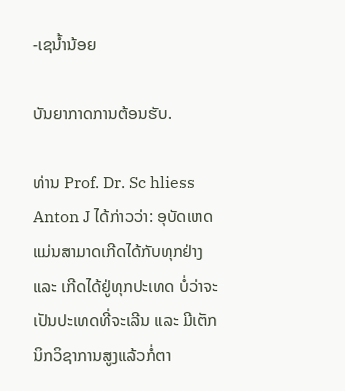-ເຊນ້ຳນ້ອຍ

ບັນຍາກາດການຕ້ອນຮັບ.

ທ່ານ Prof. Dr. Sc hliess Anton J ໄດ້ກ່າວວ່າ: ອຸບັດເຫດແມ່ນສາມາດເກີດໄດ້ກັບທຸກຢ່າງ ແລະ ເກີດໄດ້ຢູ່ທຸກປະເທດ ບໍ່ວ່າຈະເປັນປະເທດທີ່ຈະເລີນ ແລະ ມີເຕັກນິກວິຊາການສູງແລ້ວກໍ່ຕາ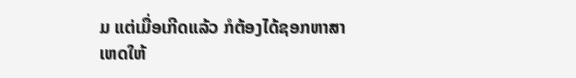ມ ແຕ່ເມື່ອເກີດແລ້ວ ກໍຕ້ອງໄດ້ຊອກຫາສາເຫດໃຫ້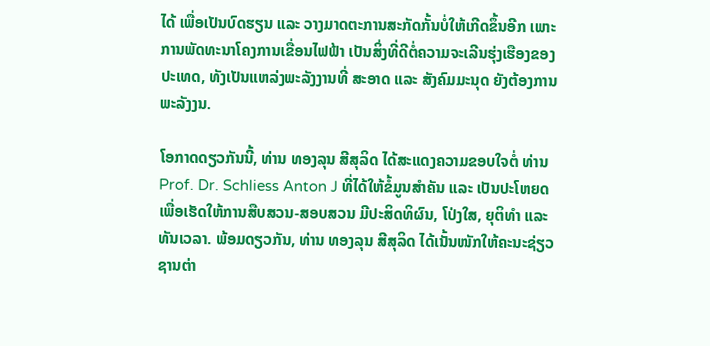ໄດ້ ເພື່ອເປັນບົດຮຽນ ແລະ ວາງມາດຕະການສະກັດກັ້ນບໍ່ໃຫ້ເກີດຂຶ້ນອີກ ເພາະການພັດທະນາໂຄງການເຂື່ອນໄຟຟ້າ ເປັນສິ່ງທີ່ດີຕໍ່ຄວາມຈະເລີນຮຸ່ງເຮືອງຂອງປະເທດ, ທັງເປັນແຫລ່ງພະລັງງານທີ່ ສະອາດ ແລະ ສັງຄົມມະນຸດ ຍັງຕ້ອງການພະລັງງນ.

ໂອກາດດຽວກັນນີ້, ທ່ານ ທອງລຸນ ສີສຸລິດ ໄດ້ສະແດງຄວາມຂອບໃຈຕໍ່ ທ່ານ Prof. Dr. Schliess Anton J ທີ່ໄດ້ໃຫ້ຂໍ້ມູນສໍາຄັນ ແລະ ເປັນປະໂຫຍດ ເພື່ອເຮັດໃຫ້ການສືບສວນ-ສອບສວນ ມີປະສິດທິຜົນ, ໂປ່ງໃສ, ຍຸຕິທຳ ແລະ ທັນເວລາ. ພ້ອມດຽວກັນ, ທ່ານ ທອງລຸນ ສີສຸລິດ ໄດ້ເນັ້ນໜັກໃຫ້ຄະນະຊ່ຽວຊານຕ່າ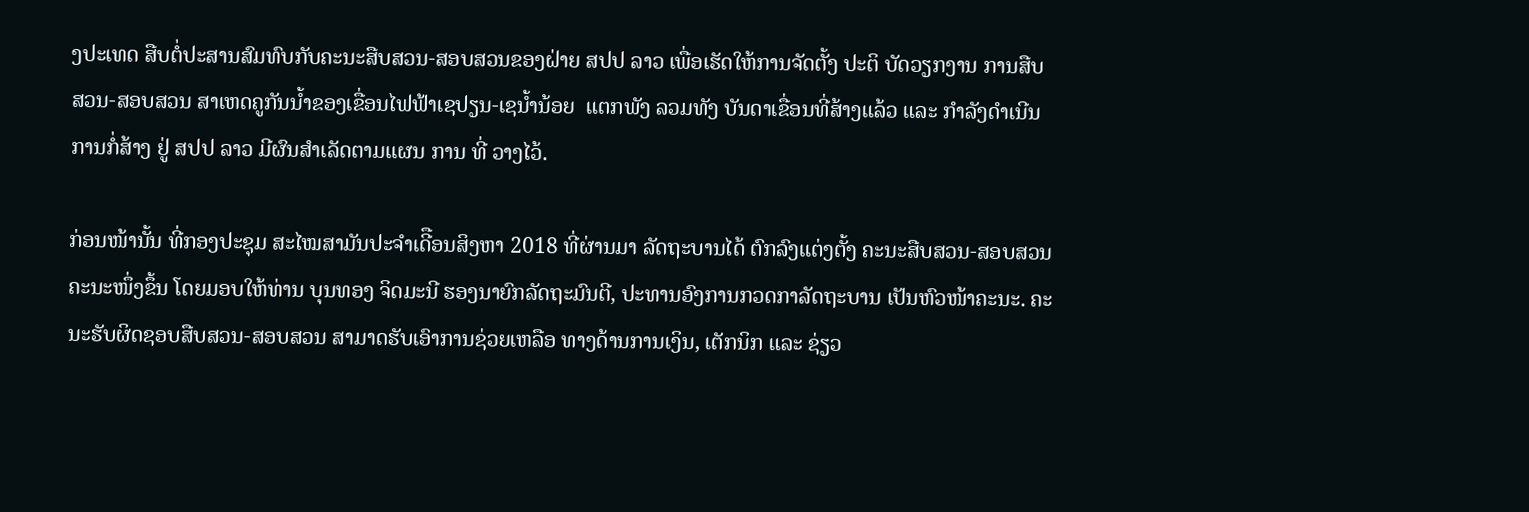ງປະເທດ ສືບຕໍ່ປະສານສົມທົບກັບຄະນະສືບສວນ-ສອບສວນຂອງຝ່າຍ ສປປ ລາວ ເພື່ອເຮັດໃຫ້ການຈັດຕັ້ງ ປະຕິ ບັດວຽກງານ ການສືບສວນ-ສອບສວນ ສາເຫດຄູກັນນ້ຳຂອງເຂື່ອນໄຟຟ້າເຊປຽນ-ເຊນ້ຳນ້ອຍ  ແຕກພັງ ລວມທັງ ບັນດາເຂື່ອນທີ່ສ້າງແລ້ວ ແລະ ກຳລັງດຳເນີນການກໍ່ສ້າງ ຢູ່ ສປປ ລາວ ມີຜົນສຳເລັດຕາມແຜນ ການ ທີ່ ວາງໄວ້.

ກ່ອນໜ້ານັ້ນ ທີ່ກອງປະຊຸມ ສະໄໝສາມັນປະຈຳເດີືອນສິງຫາ 2018 ທີ່ຜ່ານມາ ລັດຖະບານໄດ້ ຕົກລົງແຕ່ງຕັ້ງ ຄະນະສືບສວນ-ສອບສວນ ຄະນະໜຶ່ງຂຶ້ນ ໂດຍມອບໃຫ້ທ່ານ ບຸນທອງ ຈິດມະນີ ຮອງນາຍົກລັດຖະມົນຕີ, ປະທານອົງການກວດກາລັດຖະບານ ເປັນຫົວໜ້າຄະນະ. ຄະນະຮັບຜິດຊອບສືບສວນ-ສອບສວນ ສາມາດຮັບເອົາການຊ່ວຍເຫລືອ ທາງດ້ານການເງິນ, ເຕັກນິກ ແລະ ຊ່ຽວ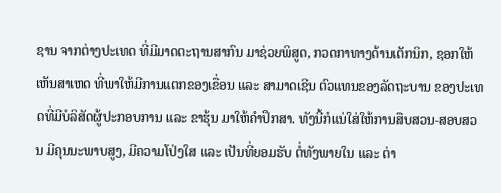ຊານ ຈາກຕ່າງປະເທດ ທີ່ມີມາດຕະຖານສາກົນ ມາຊ່ວຍພິສູດ, ກວດກາທາງດ້ານເຕັກນິກ, ຊອກໃຫ້ເຫັນສາເຫດ ທີ່ພາໃຫ້ມີການແຕກຂອງເຂື່ອນ ແລະ ສາມາດເຊີນ ຕົວແທນຂອງລັດຖະບານ ຂອງປະເທດທີ່ມີບໍລິສັດຜູ້ປະກອບການ ແລະ ຂາຮຸ້ນ ມາໃຫ້ຄຳປຶກສາ. ທັງນີ້ກໍແນ່ໃສ່ໃຫ້ການສືບສວນ-ສອບສວນ ມີຄຸນນະພາບສູງ, ມີຄວາມໂປ່ງໃສ ແລະ ເປັນທີ່ຍອມຮັບ ຕໍ່ທັງພາຍໃນ ແລະ ຕ່າ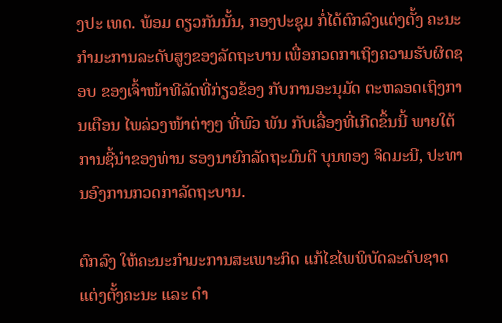ງປະ ເທດ. ພ້ອມ ດຽວກັນນັ້ນ, ກອງປະຊຸມ ກໍ່ໄດ້ຕົກລົງແຕ່ງຕັ້ງ ຄະນະກຳມະການລະດັບສູງຂອງລັດຖະບານ ເພື່ອກວດກາເຖິງຄວາມຮັບຜິດຊອບ ຂອງເຈົ້າໜ້າທີລັດທີ່ກ່ຽວຂ້ອງ ກັບການອະນຸມັດ ຕະຫລອດເຖິງການເຕືອນ ໄພລ່ວງໜ້າຕ່າງໆ ທີ່ພົວ ພັນ ກັບເລື່ອງທີ່ເກີດຂຶ້ນນີ້ ພາຍໃຕ້ການຊີ້ນຳຂອງທ່ານ ຮອງນາຍົກລັດຖະມົນຕີ ບຸນທອງ ຈິດມະນີ, ປະທານອົງການກວດກາລັດຖະບານ.

ຕົກລົງ ໃຫ້ຄະນະກຳມະການສະເພາະກິດ ແກ້ໄຂໄພພິບັດລະດັບຊາດ ແຕ່ງຕັ້ງຄະນະ ແລະ ດຳ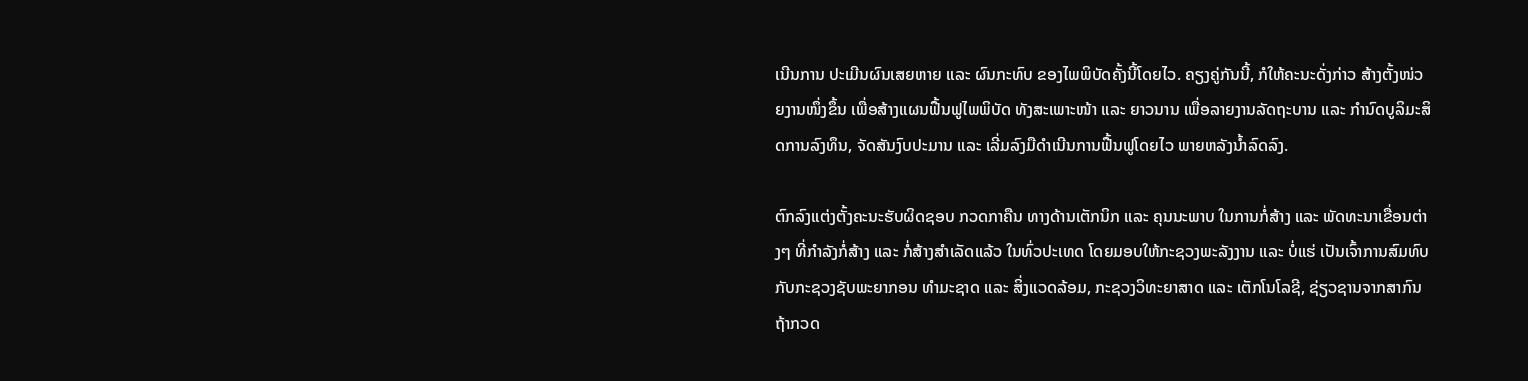ເນີນການ ປະເມີນຜົນເສຍຫາຍ ແລະ ຜົນກະທົບ ຂອງໄພພິບັດຄັ້ງນີ້ໂດຍໄວ. ຄຽງຄູ່ກັນນີ້, ກໍໃຫ້ຄະນະດັ່ງກ່າວ ສ້າງຕັ້ງໜ່ວຍງານໜຶ່ງຂຶ້ນ ເພື່ອສ້າງແຜນຟື້ນຟູໄພພິບັດ ທັງສະເພາະໜ້າ ແລະ ຍາວນານ ເພື່ອລາຍງານລັດຖະບານ ແລະ ກຳນົດບູລິມະສິດການລົງທຶນ, ຈັດສັນງົບປະມານ ແລະ ເລີ່ມລົງມືດໍາເນີນການຟື້ນຟູໂດຍໄວ ພາຍຫລັງນ້ຳລົດລົງ.

ຕົກລົງແຕ່ງຕັ້ງຄະນະຮັບຜິດຊອບ ກວດກາຄືນ ທາງດ້ານເຕັກນິກ ແລະ ຄຸນນະພາບ ໃນການກໍ່ສ້າງ ແລະ ພັດທະນາເຂື່ອນຕ່າງໆ ທີ່ກຳລັງກໍ່ສ້າງ ແລະ ກໍ່ສ້າງສຳເລັດແລ້ວ ໃນທົ່ວປະເທດ ໂດຍມອບໃຫ້ກະຊວງພະລັງງານ ແລະ ບໍ່ແຮ່ ເປັນເຈົ້າການສົມທົບ ກັບກະຊວງຊັບພະຍາກອນ ທຳມະຊາດ ແລະ ສິ່ງແວດລ້ອມ, ກະຊວງວິທະຍາສາດ ແລະ ເຕັກໂນໂລຊີ, ຊ່ຽວຊານຈາກສາກົນ ຖ້າກວດ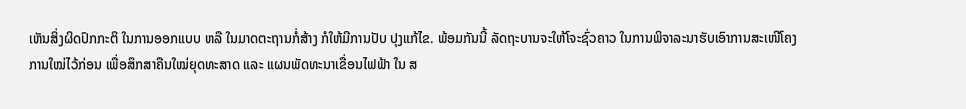ເຫັນສິ່ງຜິດປົກກະຕິ ໃນການອອກແບບ ຫລື ໃນມາດຕະຖານກໍ່ສ້າງ ກໍໃຫ້ມີການປັບ ປຸງແກ້ໄຂ. ພ້ອມກັນນີ້ ລັດຖະບານຈະໃຫ້ໂຈະຊົ່ວຄາວ ໃນການພິຈາລະນາຮັບເອົາການສະເໜີໂຄງການໃໝ່ໄວ້ກ່ອນ ເພື່ອສຶກສາຄືນໃໝ່ຍຸດທະສາດ ແລະ ແຜນພັດທະນາເຂື່ອນໄຟຟ້າ ໃນ ສ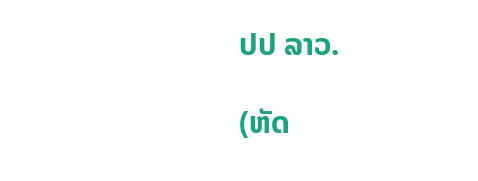ປປ ລາວ.

(ຫັດ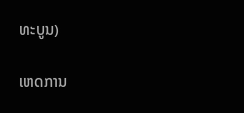ທະບູນ)

ເຫດການ